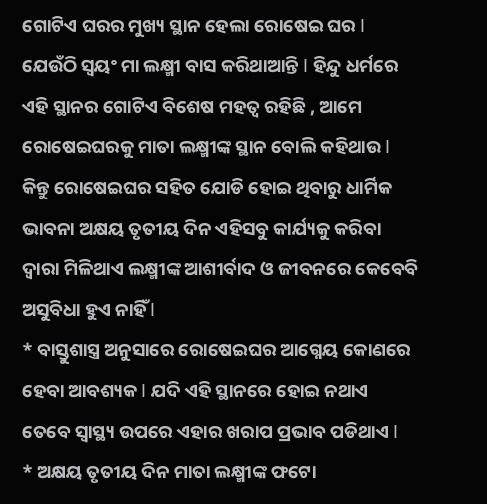ଗୋଟିଏ ଘରର ମୁଖ୍ୟ ସ୍ଥାନ ହେଲା ରୋଷେଇ ଘର l ଯେଉଁଠି ସ୍ୱୟଂ ମା ଲକ୍ଷ୍ମୀ ବାସ କରିଥାଆନ୍ତି l ହିନ୍ଦୁ ଧର୍ମରେ ଏହି ସ୍ଥାନର ଗୋଟିଏ ବିଶେଷ ମହତ୍ୱ ରହିଛି , ଆମେ ରୋଷେଇଘରକୁ ମାତା ଲକ୍ଷ୍ମୀଙ୍କ ସ୍ଥାନ ବୋଲି କହିଥାଉ l କିନ୍ତୁ ରୋଷେଇଘର ସହିତ ଯୋଡି ହୋଇ ଥିବାରୁ ଧାର୍ମିକ ଭାବନା ଅକ୍ଷୟ ତୃତୀୟ ଦିନ ଏହିସବୁ କାର୍ଯ୍ୟକୁ କରିବା ଦ୍ୱାରା ମିଳିଥାଏ ଲକ୍ଷ୍ମୀଙ୍କ ଆଶୀର୍ବାଦ ଓ ଜୀବନରେ କେବେବି ଅସୁବିଧା ହୁଏ ନାହିଁ l
* ବାସ୍ତୁଶାସ୍ତ୍ର ଅନୁସାରେ ରୋଷେଇଘର ଆଗ୍ନେୟ କୋଣରେ ହେବା ଆବଶ୍ୟକ l ଯଦି ଏହି ସ୍ଥାନରେ ହୋଇ ନଥାଏ ତେବେ ସ୍ୱାସ୍ଥ୍ୟ ଉପରେ ଏହାର ଖରାପ ପ୍ରଭାବ ପଡିଥାଏ l
* ଅକ୍ଷୟ ତୃତୀୟ ଦିନ ମାତା ଲକ୍ଷ୍ମୀଙ୍କ ଫଟୋ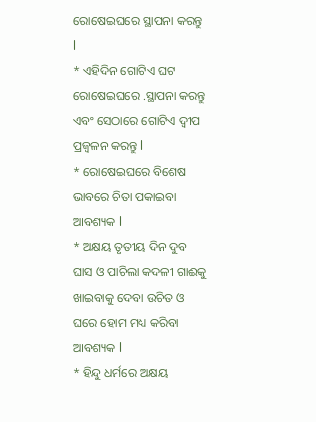ରୋଷେଇଘରେ ସ୍ଥାପନା କରନ୍ତୁ l
* ଏହିଦିନ ଗୋଟିଏ ଘଟ ରୋଷେଇଘରେ .ସ୍ଥାପନା କରନ୍ତୁ ଏବଂ ସେଠାରେ ଗୋଟିଏ ଦ୍ବୀପ ପ୍ରଜ୍ବଳନ କରନ୍ତୁ l
* ରୋଷେଇଘରେ ବିଶେଷ ଭାବରେ ଚିତା ପକାଇବା ଆବଶ୍ୟକ l
* ଅକ୍ଷୟ ତୃତୀୟ ଦିନ ଦୁବ ଘାସ ଓ ପାଚିଲା କଦଳୀ ଗାଈକୁ ଖାଇବାକୁ ଦେବା ଉଚିତ ଓ ଘରେ ହୋମ ମଧ୍ୟ କରିବା ଆବଶ୍ୟକ l
* ହିନ୍ଦୁ ଧର୍ମରେ ଅକ୍ଷୟ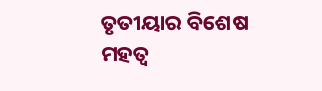ତୃତୀୟାର ବିଶେଷ ମହତ୍ୱ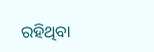ରହିଥିବା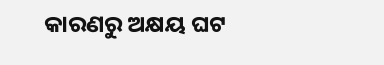କାରଣରୁ ଅକ୍ଷୟ ଘଟ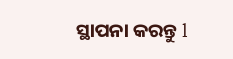ସ୍ଥାପନା କରନ୍ତୁ l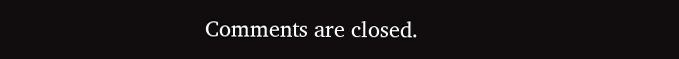Comments are closed.